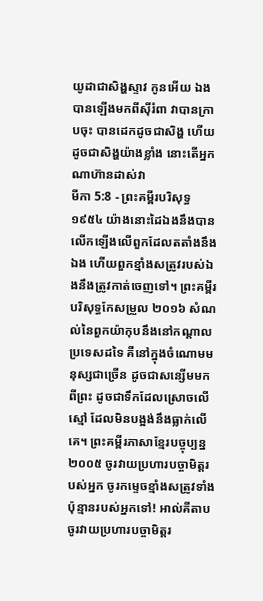យូដាជាសិង្ហស្ទាវ កូនអើយ ឯងបានឡើងមកពីស៊ីរំពា វាបានក្រាបចុះ បានដេកដូចជាសិង្ហ ហើយដូចជាសិង្ហយ៉ាងខ្លាំង នោះតើអ្នកណាហ៊ានដាស់វា
មីកា 5:8 - ព្រះគម្ពីរបរិសុទ្ធ ១៩៥៤ យ៉ាងនោះដៃឯងនឹងបានលើកឡើងលើពួកដែលតតាំងនឹងឯង ហើយពួកខ្មាំងសត្រូវរបស់ឯងនឹងត្រូវកាត់ចេញទៅ។ ព្រះគម្ពីរបរិសុទ្ធកែសម្រួល ២០១៦ សំណល់នៃពួកយ៉ាកុបនឹងនៅកណ្ដាលប្រទេសដទៃ គឺនៅក្នុងចំណោមមនុស្សជាច្រើន ដូចជាសន្សើមមកពីព្រះ ដូចជាទឹកដែលស្រោចលើស្មៅ ដែលមិនបង្អង់នឹងធ្លាក់លើគេ។ ព្រះគម្ពីរភាសាខ្មែរបច្ចុប្បន្ន ២០០៥ ចូរវាយប្រហារបច្ចាមិត្តរបស់អ្នក ចូរកម្ទេចខ្មាំងសត្រូវទាំងប៉ុន្មានរបស់អ្នកទៅ! អាល់គីតាប ចូរវាយប្រហារបច្ចាមិត្តរ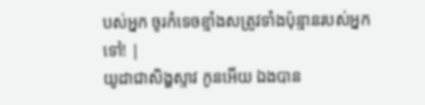បស់អ្នក ចូរកំទេចខ្មាំងសត្រូវទាំងប៉ុន្មានរបស់អ្នកទៅ! |
យូដាជាសិង្ហស្ទាវ កូនអើយ ឯងបាន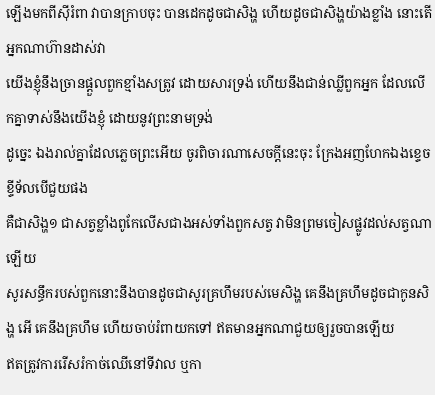ឡើងមកពីស៊ីរំពា វាបានក្រាបចុះ បានដេកដូចជាសិង្ហ ហើយដូចជាសិង្ហយ៉ាងខ្លាំង នោះតើអ្នកណាហ៊ានដាស់វា
យើងខ្ញុំនឹងច្រានផ្តួលពួកខ្មាំងសត្រូវ ដោយសារទ្រង់ ហើយនឹងជាន់ឈ្លីពួកអ្នក ដែលលើកគ្នាទាស់នឹងយើងខ្ញុំ ដោយនូវព្រះនាមទ្រង់
ដូច្នេះ ឯងរាល់គ្នាដែលភ្លេចព្រះអើយ ចូរពិចារណាសេចក្ដីនេះចុះ ក្រែងអញហែកឯងខ្ទេចខ្ទីទ័លបើជួយផង
គឺជាសិង្ហ១ ជាសត្វខ្លាំងពូកែលើសជាងអស់ទាំងពួកសត្វ វាមិនព្រមចៀសផ្លូវដល់សត្វណាឡើយ
សូរសន្ធឹករបស់ពួកនោះនឹងបានដូចជាសូរគ្រហឹមរបស់មេសិង្ហ គេនឹងគ្រហឹមដូចជាកូនសិង្ហ អើ គេនឹងគ្រហឹម ហើយចាប់រំពាយកទៅ ឥតមានអ្នកណាជួយឲ្យរួចបានឡើយ
ឥតត្រូវការរើសរំកាច់ឈើនៅទីវាល ឬកា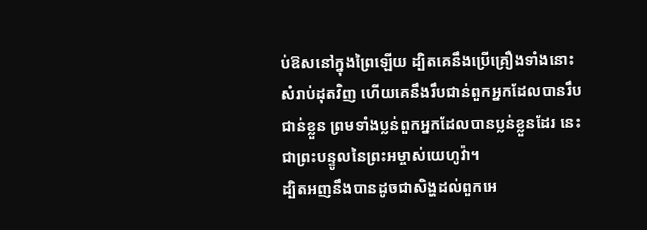ប់ឱសនៅក្នុងព្រៃឡើយ ដ្បិតគេនឹងប្រើគ្រឿងទាំងនោះសំរាប់ដុតវិញ ហើយគេនឹងរឹបជាន់ពួកអ្នកដែលបានរឹបជាន់ខ្លួន ព្រមទាំងប្លន់ពួកអ្នកដែលបានប្លន់ខ្លួនដែរ នេះជាព្រះបន្ទូលនៃព្រះអម្ចាស់យេហូវ៉ា។
ដ្បិតអញនឹងបានដូចជាសិង្ហដល់ពួកអេ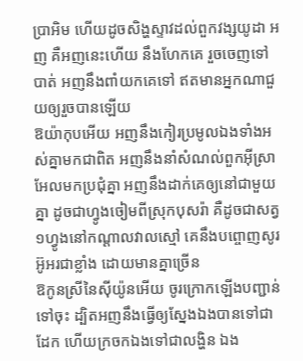ប្រាអិម ហើយដូចសិង្ហស្ទាវដល់ពួកវង្សយូដា អញ គឺអញនេះហើយ នឹងហែកគេ រួចចេញទៅបាត់ អញនឹងពាំយកគេទៅ ឥតមានអ្នកណាជួយឲ្យរួចបានឡើយ
ឱយ៉ាកុបអើយ អញនឹងកៀរប្រមូលឯងទាំងអស់គ្នាមកជាពិត អញនឹងនាំសំណល់ពួកអ៊ីស្រាអែលមកប្រជុំគ្នា អញនឹងដាក់គេឲ្យនៅជាមួយគ្នា ដូចជាហ្វូងចៀមពីស្រុកបុសរ៉ា គឺដូចជាសត្វ១ហ្វូងនៅកណ្តាលវាលស្មៅ គេនឹងបព្ចោញសូរអ៊ូអរជាខ្លាំង ដោយមានគ្នាច្រើន
ឱកូនស្រីនៃស៊ីយ៉ូនអើយ ចូរក្រោកឡើងបញ្ជាន់ទៅចុះ ដ្បិតអញនឹងធ្វើឲ្យស្នែងឯងបានទៅជាដែក ហើយក្រចកឯងទៅជាលង្ហិន ឯង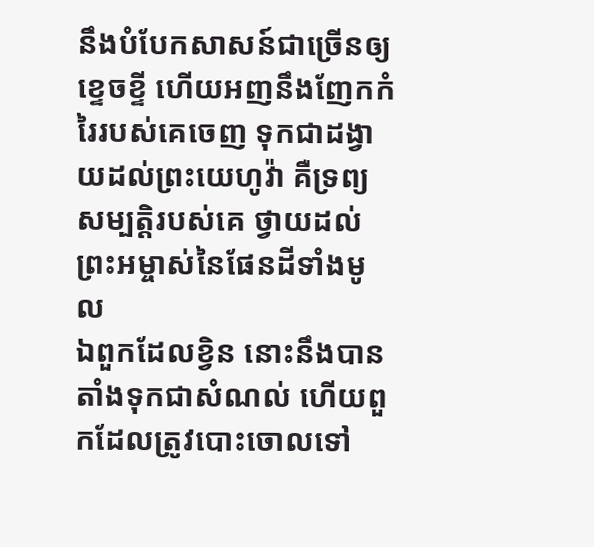នឹងបំបែកសាសន៍ជាច្រើនឲ្យខ្ទេចខ្ទី ហើយអញនឹងញែកកំរៃរបស់គេចេញ ទុកជាដង្វាយដល់ព្រះយេហូវ៉ា គឺទ្រព្យសម្បត្តិរបស់គេ ថ្វាយដល់ព្រះអម្ចាស់នៃផែនដីទាំងមូល
ឯពួកដែលខ្វិន នោះនឹងបានតាំងទុកជាសំណល់ ហើយពួកដែលត្រូវបោះចោលទៅ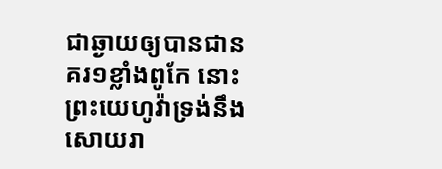ជាឆ្ងាយឲ្យបានជានគរ១ខ្លាំងពូកែ នោះព្រះយេហូវ៉ាទ្រង់នឹងសោយរា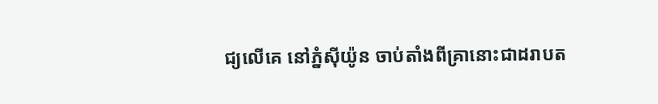ជ្យលើគេ នៅភ្នំស៊ីយ៉ូន ចាប់តាំងពីគ្រានោះជាដរាបត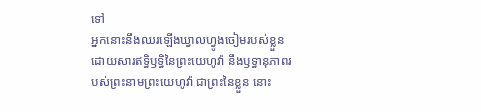ទៅ
អ្នកនោះនឹងឈរឡើងឃ្វាលហ្វូងចៀមរបស់ខ្លួន ដោយសារឥទ្ធិឫទ្ធិនៃព្រះយេហូវ៉ា នឹងឫទ្ធានុភាពរបស់ព្រះនាមព្រះយេហូវ៉ា ជាព្រះនៃខ្លួន នោះ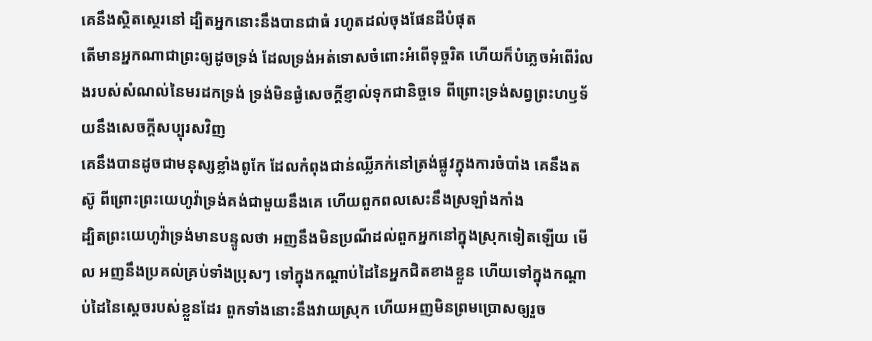គេនឹងស្ថិតស្ថេរនៅ ដ្បិតអ្នកនោះនឹងបានជាធំ រហូតដល់ចុងផែនដីបំផុត
តើមានអ្នកណាជាព្រះឲ្យដូចទ្រង់ ដែលទ្រង់អត់ទោសចំពោះអំពើទុច្ចរិត ហើយក៏បំភ្លេចអំពើរំលងរបស់សំណល់នៃមរដកទ្រង់ ទ្រង់មិនផ្ងំសេចក្ដីខ្ញាល់ទុកជានិច្ចទេ ពីព្រោះទ្រង់សព្វព្រះហឫទ័យនឹងសេចក្ដីសប្បុរសវិញ
គេនឹងបានដូចជាមនុស្សខ្លាំងពូកែ ដែលកំពុងជាន់ឈ្លីភក់នៅត្រង់ផ្លូវក្នុងការចំបាំង គេនឹងតស៊ូ ពីព្រោះព្រះយេហូវ៉ាទ្រង់គង់ជាមួយនឹងគេ ហើយពួកពលសេះនឹងស្រឡាំងកាំង
ដ្បិតព្រះយេហូវ៉ាទ្រង់មានបន្ទូលថា អញនឹងមិនប្រណីដល់ពួកអ្នកនៅក្នុងស្រុកទៀតឡើយ មើល អញនឹងប្រគល់គ្រប់ទាំងប្រុសៗ ទៅក្នុងកណ្តាប់ដៃនៃអ្នកជិតខាងខ្លួន ហើយទៅក្នុងកណ្តាប់ដៃនៃស្តេចរបស់ខ្លួនដែរ ពួកទាំងនោះនឹងវាយស្រុក ហើយអញមិនព្រមប្រោសឲ្យរួច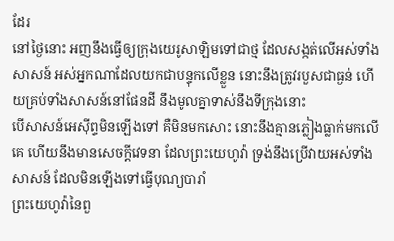ដែរ
នៅថ្ងៃនោះ អញនឹងធ្វើឲ្យក្រុងយេរូសាឡិមទៅជាថ្ម ដែលសង្កត់លើអស់ទាំងសាសន៍ អស់អ្នកណាដែលយកជាបន្ទុកលើខ្លួន នោះនឹងត្រូវរបួសជាធ្ងន់ ហើយគ្រប់ទាំងសាសន៍នៅផែនដី នឹងមូលគ្នាទាស់នឹងទីក្រុងនោះ
បើសាសន៍អេស៊ីព្ទមិនឡើងទៅ គឺមិនមកសោះ នោះនឹងគ្មានភ្លៀងធ្លាក់មកលើគេ ហើយនឹងមានសេចក្ដីវេទនា ដែលព្រះយេហូវ៉ា ទ្រង់នឹងប្រើវាយអស់ទាំងសាសន៍ ដែលមិនឡើងទៅធ្វើបុណ្យបារាំ
ព្រះយេហូវ៉ានៃពួ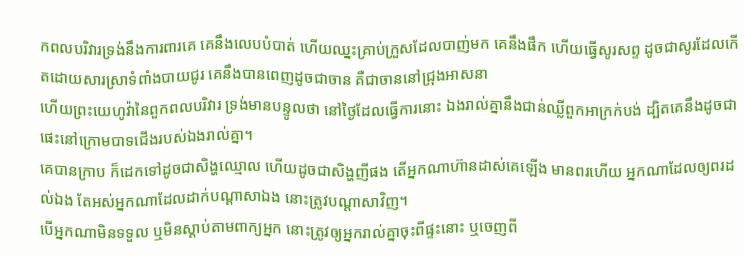កពលបរិវារទ្រង់នឹងការពារគេ គេនឹងលេបបំបាត់ ហើយឈ្នះគ្រាប់ក្រួសដែលបាញ់មក គេនឹងផឹក ហើយធ្វើសូរសព្ទ ដូចជាសូរដែលកើតដោយសារស្រាទំពាំងបាយជូរ គេនឹងបានពេញដូចជាចាន គឺជាចាននៅជ្រុងអាសនា
ហើយព្រះយេហូវ៉ានៃពួកពលបរិវារ ទ្រង់មានបន្ទូលថា នៅថ្ងៃដែលធ្វើការនោះ ឯងរាល់គ្នានឹងជាន់ឈ្លីពួកអាក្រក់បង់ ដ្បិតគេនឹងដូចជាផេះនៅក្រោមបាទជើងរបស់ឯងរាល់គ្នា។
គេបានក្រាប ក៏ដេកទៅដូចជាសិង្ហឈ្មោល ហើយដូចជាសិង្ហញីផង តើអ្នកណាហ៊ានដាស់គេឡើង មានពរហើយ អ្នកណាដែលឲ្យពរដល់ឯង តែអស់អ្នកណាដែលដាក់បណ្តាសាឯង នោះត្រូវបណ្តាសាវិញ។
បើអ្នកណាមិនទទួល ឬមិនស្តាប់តាមពាក្យអ្នក នោះត្រូវឲ្យអ្នករាល់គ្នាចុះពីផ្ទះនោះ ឬចេញពី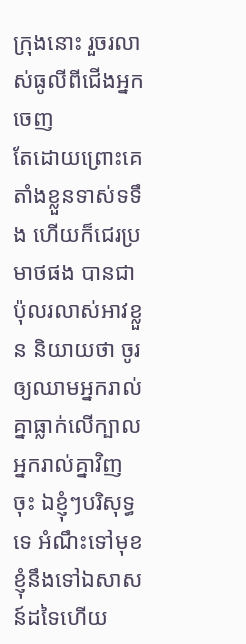ក្រុងនោះ រួចរលាស់ធូលីពីជើងអ្នកចេញ
តែដោយព្រោះគេតាំងខ្លួនទាស់ទទឹង ហើយក៏ជេរប្រមាថផង បានជាប៉ុលរលាស់អាវខ្លួន និយាយថា ចូរឲ្យឈាមអ្នករាល់គ្នាធ្លាក់លើក្បាលអ្នករាល់គ្នាវិញចុះ ឯខ្ញុំៗបរិសុទ្ធទេ អំណឹះទៅមុខ ខ្ញុំនឹងទៅឯសាសន៍ដទៃហើយ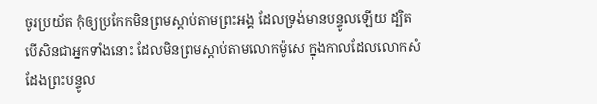ចូរប្រយ័ត កុំឲ្យប្រកែកមិនព្រមស្តាប់តាមព្រះអង្គ ដែលទ្រង់មានបន្ទូលឡើយ ដ្បិតបើសិនជាអ្នកទាំងនោះ ដែលមិនព្រមស្តាប់តាមលោកម៉ូសេ ក្នុងកាលដែលលោកសំដែងព្រះបន្ទូល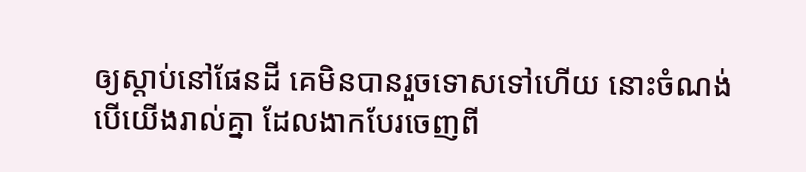ឲ្យស្តាប់នៅផែនដី គេមិនបានរួចទោសទៅហើយ នោះចំណង់បើយើងរាល់គ្នា ដែលងាកបែរចេញពី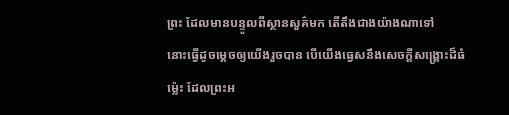ព្រះ ដែលមានបន្ទូលពីស្ថានសួគ៌មក តើតឹងជាងយ៉ាងណាទៅ
នោះធ្វើដូចម្តេចឲ្យយើងរួចបាន បើយើងធ្វេសនឹងសេចក្ដីសង្គ្រោះដ៏ធំម៉្លេះ ដែលព្រះអ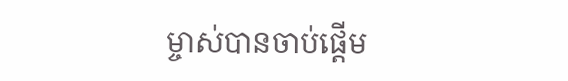ម្ចាស់បានចាប់ផ្តើម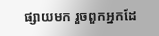ផ្សាយមក រួចពួកអ្នកដែ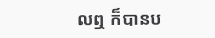លឮ ក៏បានប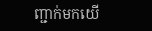ញ្ជាក់មកយើ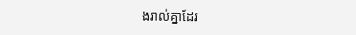ងរាល់គ្នាដែរ